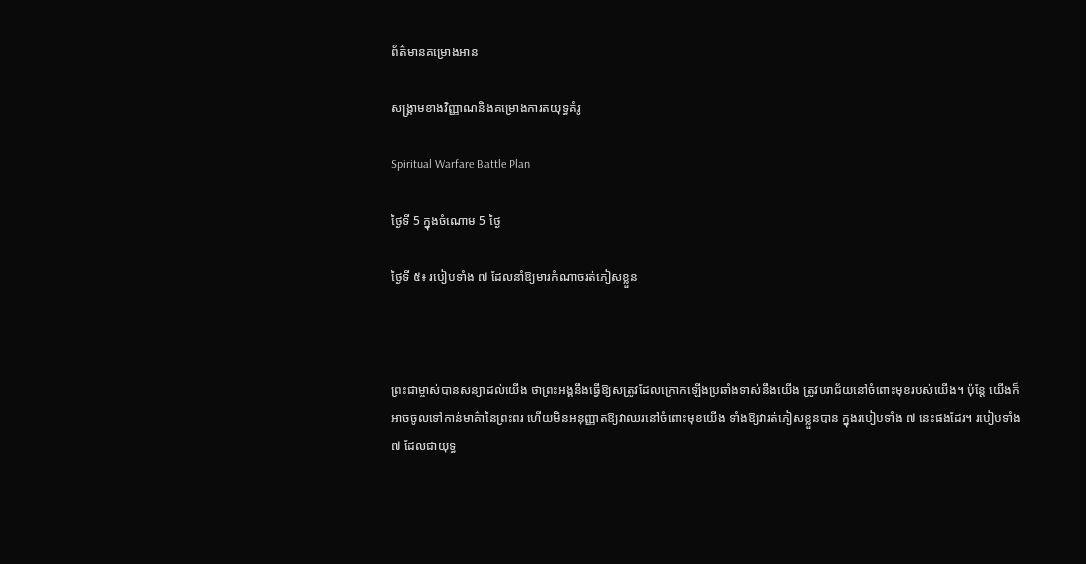ព័ត៌មានគម្រោងអាន

សង្គ្រាមខាងវិញ្ញាណនិងគម្រោងការតយុទ្ធគំរូ

Spiritual Warfare Battle Plan

ថ្ងៃទី 5 ក្នុងចំណោម 5 ថ្ងៃ

ថ្ងៃទី ៥៖ របៀបទាំង ៧ ដែលនាំឱ្យមារកំណាចរត់ភៀសខ្លួន



ព្រះជាម្ចាស់បានសន្យាដល់យើង ថាព្រះអង្គនឹងធ្វើឱ្យសត្រូវដែលក្រោកឡើងប្រឆាំងទាស់នឹងយើង ត្រូវបរាជ័យនៅចំពោះមុខរបស់យើង។ ប៉ុន្តែ យើងក៏អាចចូលទៅកាន់មាគ៌ានៃព្រះពរ ហើយមិនអនុញ្ញាតឱ្យវាឈរនៅចំពោះមុខយើង ទាំងឱ្យវារត់ភៀសខ្លួនបាន ក្នុងរបៀបទាំង ៧ នេះផងដែរ។ របៀបទាំង ៧ ដែលជាយុទ្ធ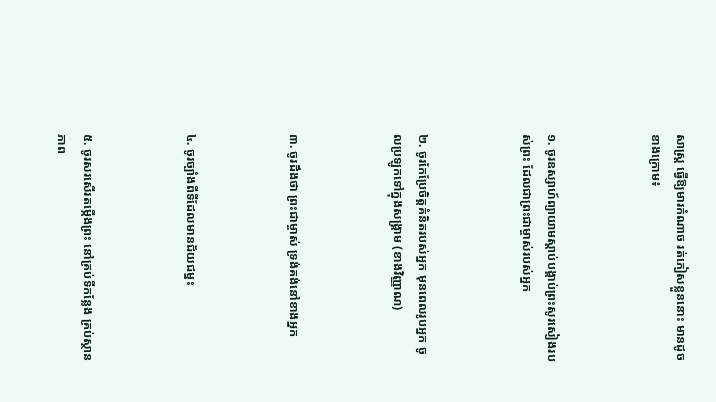សាស្រ្ដ ធ្វើឱ្យមារកំណាច រត់ភៀសខ្លួននោះ មានដូចខាងក្រោម៖



១. ចូរឧស្សាហ៍ព្យាយាមស្ដាប់បង្គាប់ព្រះសូរសៀងរបស់ព្រះ ដែលជាព្រះជាម្ចាស់របស់អ្នក



២. ចូរកែប្រែចិត្ដគំនិតរបស់អ្នក មុនពេលរូបអ្នក ចូលប្រឡូកទៅក្នុងសង្គ្រាម (ខាងវិញ្ញាណ)



៣. ចូរដឹងថា ព្រះជាម្ចាស់ ទ្រង់គង់នៅខាងអ្នក



៤. ចូរច្បាំងពីទីដែលមានជ័យជម្នះ



៥. ចូរសរសើរតម្កើងព្រះ នៅគ្រប់ទីកន្លែង គ្រប់ស្ថានភាព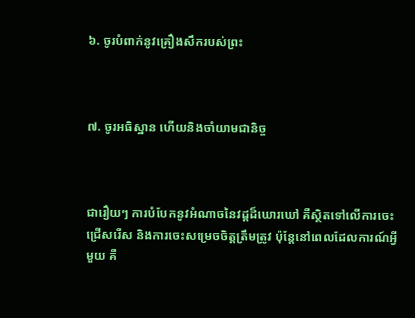៦. ចូរបំពាក់នូវគ្រឿងសឹករបស់ព្រះ



៧. ចូរអធិស្ឋាន ហើយនិងចាំយាមជានិច្ច



ជារឿយៗ ការបំបែកនូវអំណាចនៃវដ្ដដ៏ឃោរឃៅ គឺស្ថិតទៅលើការចេះជ្រើសរើស និងការចេះសម្រេចចិត្ដត្រឹមត្រូវ ប៉ុន្តែនៅពេលដែលការណ៍អ្វីមួយ គឺ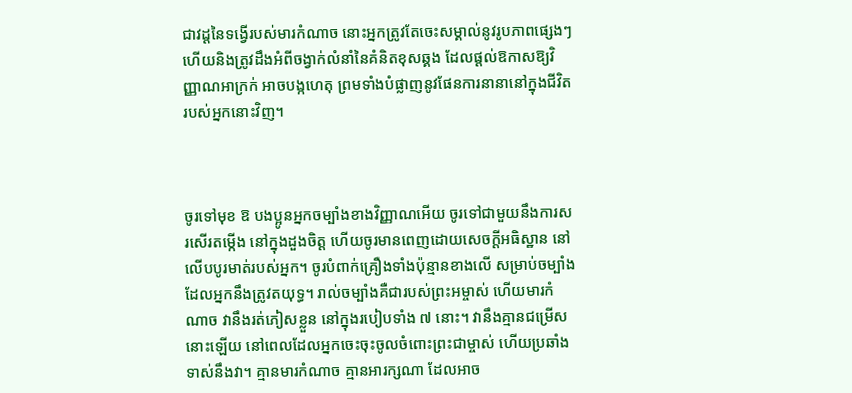ជាវដ្ដនៃទង្វើរបស់មារកំណាច នោះអ្នកត្រូវតែចេះសម្គាល់នូវរូបភាពផ្សេងៗ ហើយនិងត្រូវដឹងអំពីចង្វាក់លំនាំនៃគំនិតខុសឆ្គង ដែលផ្ដល់ឱកាសឱ្យវិញ្ញាណអាក្រក់ អាចបង្កហេតុ ព្រមទាំងបំផ្លាញនូវផែនការនានានៅក្នុងជីវិតរបស់អ្នកនោះវិញ។



ចូរទៅមុខ ឱ បងប្អូនអ្នកចម្បាំងខាងវិញ្ញាណអើយ ចូរទៅជាមួយនឹងការសរសើរតម្កើង នៅក្នុងដួងចិត្ដ ហើយចូរមានពេញដោយសេចក្ដីអធិស្ឋាន នៅលើបបូរមាត់របស់អ្នក។ ចូរបំពាក់គ្រឿងទាំងប៉ុន្មានខាងលើ សម្រាប់ចម្បាំងដែលអ្នកនឹងត្រូវតយុទ្ធ។ រាល់ចម្បាំងគឺជារបស់ព្រះអម្ចាស់ ហើយមារកំណាច វានឹងរត់ភៀសខ្លួន នៅក្នុងរបៀបទាំង ៧ នោះ។ វានឹងគ្មានជម្រើសនោះឡើយ នៅពេលដែលអ្នកចេះចុះចូលចំពោះព្រះជាម្ចាស់ ហើយប្រឆាំងទាស់នឹងវា។ គ្មានមារកំណាច គ្មានអារក្សណា ដែលអាច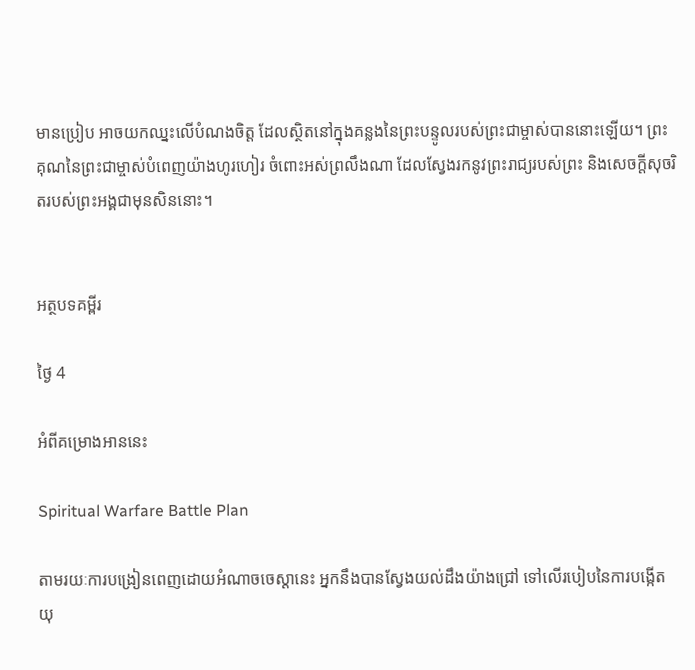មានប្រៀប អាចយកឈ្នះលើបំណងចិត្ដ ដែលស្ថិតនៅក្នុងគន្លងនៃព្រះបន្ទូលរបស់ព្រះជាម្ចាស់បាននោះឡើយ។ ព្រះគុណនៃព្រះជាម្ចាស់បំពេញយ៉ាងហូរហៀរ ចំពោះអស់ព្រលឹងណា ដែលស្វែងរកនូវព្រះរាជ្យរបស់ព្រះ និងសេចក្ដីសុចរិតរបស់ព្រះអង្គជាមុនសិននោះ។


អត្ថបទគម្ពីរ

ថ្ងៃ 4

អំពីគម្រោងអាននេះ

Spiritual Warfare Battle Plan

តាមរយៈការបង្រៀនពេញដោយអំណាចចេស្ដានេះ អ្នកនឹងបានស្វែងយល់ដឹងយ៉ាងជ្រៅ ទៅលើរបៀបនៃការបង្កើតយុ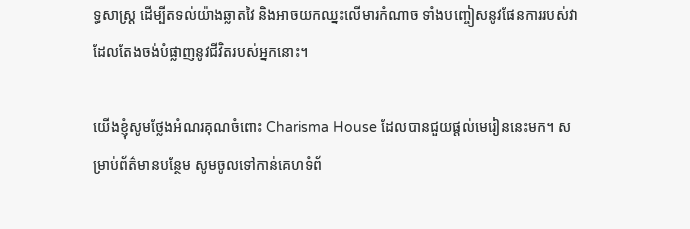ទ្ធសាស្រ្ដ ដើម្បីតទល់យ៉ាងឆ្លាតវៃ និងអាចយកឈ្នះលើមារកំណាច ទាំងបញ្ចៀសនូវផែនការរបស់វា ដែលតែងចង់បំផ្លាញនូវជីវិតរបស់អ្នកនោះ។

យើងខ្ញុំសូមថ្លែងអំណរគុណចំពោះ Charisma House ដែលបានជួយផ្តល់មេរៀននេះមក។ សម្រាប់ព័ត៌មានបន្ថែម សូមចូលទៅកាន់គេហទំព័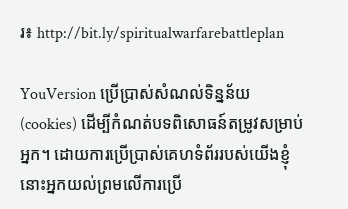រ៖ http://bit.ly/spiritualwarfarebattleplan

YouVersion ប្រើប្រាស់សំណល់ទិន្នន័យ (cookies) ដើម្បីកំណត់បទពិសោធន៍តម្រូវសម្រាប់អ្នក។ ដោយការប្រើប្រាស់គេហទំព័ររបស់យើងខ្ញុំ នោះអ្នកយល់ព្រមលើការប្រើ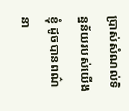ប្រាស់សំណល់ទិន្នន័យរបស់យើងខ្ញុំ ដូចបានពណ៌នា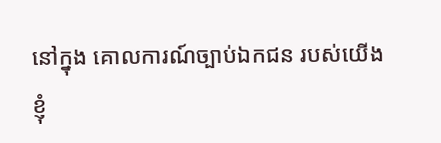នៅក្នុង គោលការណ៍ច្បាប់ឯកជន របស់យើងខ្ញុំ